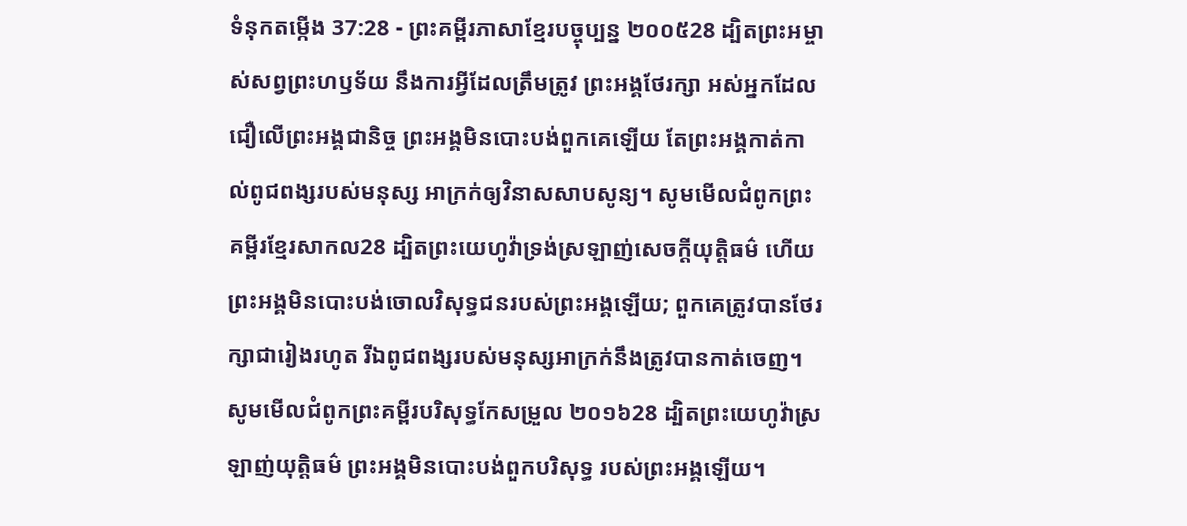ទំនុកតម្កើង 37:28 - ព្រះគម្ពីរភាសាខ្មែរបច្ចុប្បន្ន ២០០៥28 ដ្បិតព្រះអម្ចាស់សព្វព្រះហឫទ័យ នឹងការអ្វីដែលត្រឹមត្រូវ ព្រះអង្គថែរក្សា អស់អ្នកដែលជឿលើព្រះអង្គជានិច្ច ព្រះអង្គមិនបោះបង់ពួកគេឡើយ តែព្រះអង្គកាត់កាល់ពូជពង្សរបស់មនុស្ស អាក្រក់ឲ្យវិនាសសាបសូន្យ។ សូមមើលជំពូកព្រះគម្ពីរខ្មែរសាកល28 ដ្បិតព្រះយេហូវ៉ាទ្រង់ស្រឡាញ់សេចក្ដីយុត្តិធម៌ ហើយព្រះអង្គមិនបោះបង់ចោលវិសុទ្ធជនរបស់ព្រះអង្គឡើយ; ពួកគេត្រូវបានថែរក្សាជារៀងរហូត រីឯពូជពង្សរបស់មនុស្សអាក្រក់នឹងត្រូវបានកាត់ចេញ។ សូមមើលជំពូកព្រះគម្ពីរបរិសុទ្ធកែសម្រួល ២០១៦28 ដ្បិតព្រះយេហូវ៉ាស្រឡាញ់យុត្តិធម៌ ព្រះអង្គមិនបោះបង់ពួកបរិសុទ្ធ របស់ព្រះអង្គឡើយ។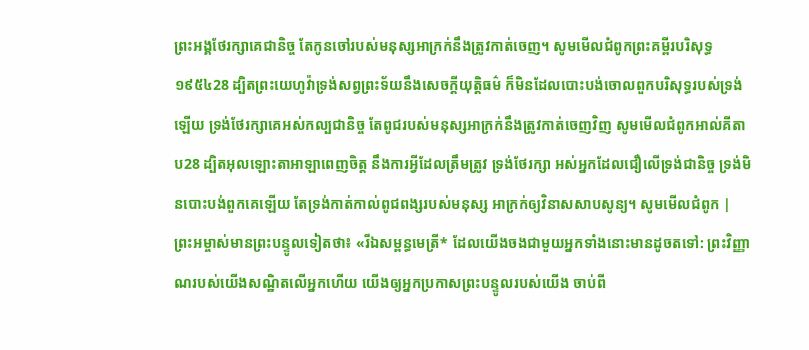ព្រះអង្គថែរក្សាគេជានិច្ច តែកូនចៅរបស់មនុស្សអាក្រក់នឹងត្រូវកាត់ចេញ។ សូមមើលជំពូកព្រះគម្ពីរបរិសុទ្ធ ១៩៥៤28 ដ្បិតព្រះយេហូវ៉ាទ្រង់សព្វព្រះទ័យនឹងសេចក្ដីយុត្តិធម៌ ក៏មិនដែលបោះបង់ចោលពួកបរិសុទ្ធរបស់ទ្រង់ឡើយ ទ្រង់ថែរក្សាគេអស់កល្បជានិច្ច តែពូជរបស់មនុស្សអាក្រក់នឹងត្រូវកាត់ចេញវិញ សូមមើលជំពូកអាល់គីតាប28 ដ្បិតអុលឡោះតាអាឡាពេញចិត្ត នឹងការអ្វីដែលត្រឹមត្រូវ ទ្រង់ថែរក្សា អស់អ្នកដែលជឿលើទ្រង់ជានិច្ច ទ្រង់មិនបោះបង់ពួកគេឡើយ តែទ្រង់កាត់កាល់ពូជពង្សរបស់មនុស្ស អាក្រក់ឲ្យវិនាសសាបសូន្យ។ សូមមើលជំពូក |
ព្រះអម្ចាស់មានព្រះបន្ទូលទៀតថា៖ «រីឯសម្ពន្ធមេត្រី* ដែលយើងចងជាមួយអ្នកទាំងនោះមានដូចតទៅ: ព្រះវិញ្ញាណរបស់យើងសណ្ឋិតលើអ្នកហើយ យើងឲ្យអ្នកប្រកាសព្រះបន្ទូលរបស់យើង ចាប់ពី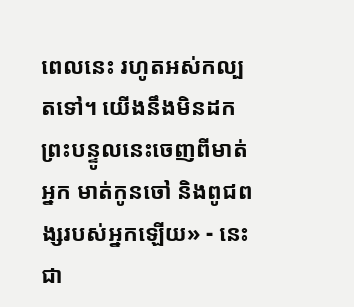ពេលនេះ រហូតអស់កល្បតទៅ។ យើងនឹងមិនដកព្រះបន្ទូលនេះចេញពីមាត់អ្នក មាត់កូនចៅ និងពូជពង្សរបស់អ្នកឡើយ» - នេះជា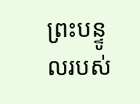ព្រះបន្ទូលរបស់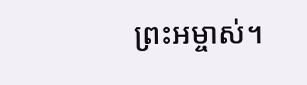ព្រះអម្ចាស់។